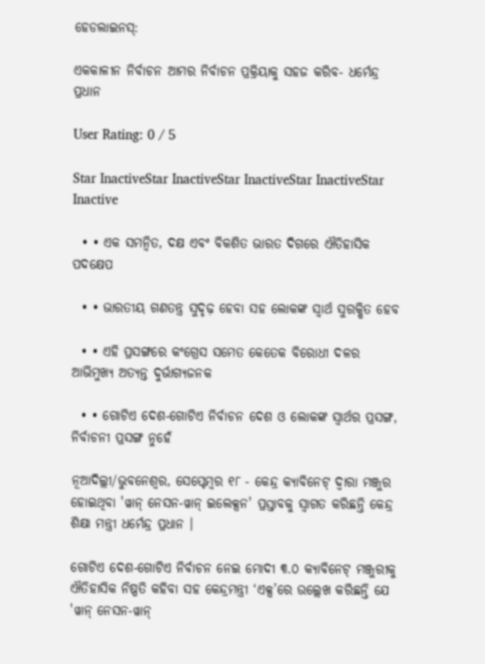ହେଡଲାଇନସ୍:

ଏକକାଳୀନ ନିର୍ବାଚନ ଆମର ନିର୍ବାଚନ ପ୍ରକ୍ରିୟାକୁ ସହଜ କରିବ- ଧର୍ମେନ୍ଦ୍ର ପ୍ରଧାନ

User Rating: 0 / 5

Star InactiveStar InactiveStar InactiveStar InactiveStar Inactive

  • • ଏକ ସମନ୍ୱିତ, ଦକ୍ଷ ଏବଂ ବିକଶିତ ଭାରତ ଦିଗରେ ଐତିହାସିକ ପଦକ୍ଷେପ

  • • ଭାରତୀୟ ଗଣତନ୍ତ୍ର ସୁଦୃଢ଼ ହେବା ସହ ଲୋକଙ୍କ ସ୍ୱାର୍ଥ ସୁରକ୍ଷିତ ହେବ

  • • ଏହି ପ୍ରସଙ୍ଗରେ କଂଗ୍ରେସ ସମେତ କେତେକ ବିରୋଧୀ ଦଳର ଆଭିମୁଖ୍ୟ ଅତ୍ୟନ୍ତ ଦୁର୍ଭାଗ୍ୟଜନକ

  • • ଗୋଟିଏ ଦେଶ-ଗୋଟିଏ ନିର୍ବାଚନ ଦେଶ ଓ ଲୋକଙ୍କ ସ୍ୱାର୍ଥର ପ୍ରସଙ୍ଗ, ନିର୍ବାଚନୀ ପ୍ରସଙ୍ଗ ନୁହେଁ

ନୂଆଦିଲ୍ଲୀ/ଭୁବନେଶ୍ୱର, ସେପ୍ଟେମ୍ବର ୧୮ - କେନ୍ଦ୍ର କ୍ୟାବିନେଟ୍ ଦ୍ୱାରା ମଞ୍ଜୁର ହୋଇଥିବା 'ୱାନ୍ ନେସନ-ୱାନ୍ ଇଲେକ୍ସନ' ପ୍ରସ୍ତାବକୁ ସ୍ୱାଗତ କରିଛନ୍ତି କେନ୍ଦ୍ର ଶିକ୍ଷା ମନ୍ତ୍ରୀ ଧର୍ମେନ୍ଦ୍ର ପ୍ରଧାନ ।

ଗୋଟିଏ ଦେଶ-ଗୋଟିଏ ନିର୍ବାଚନ ନେଇ ମୋଦୀ ୩.୦ କ୍ୟାବିନେଟ୍ ମଞ୍ଜୁରୀକୁ ଐତିହାସିକ ନିଷ୍ପତି କହିବା ସହ କେନ୍ଦ୍ରମନ୍ତ୍ରୀ ‘ଏକ୍ସ’ରେ ଉଲ୍ଲେଖ କରିଛନ୍ତି ଯେ 'ୱାନ୍ ନେସନ-ୱାନ୍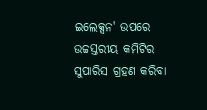ଇଲେକ୍ସନ' ଉପରେ ଉଚ୍ଚସ୍ତରୀୟ କମିଟିର ସୁପାରିସ ଗ୍ରହଣ କରିବା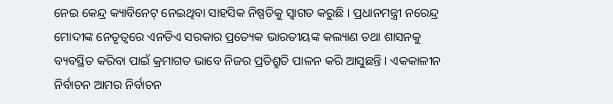ନେଇ କେନ୍ଦ୍ର କ୍ୟାବିନେଟ୍ ନେଇଥିବା ସାହସିକ ନିଷ୍ପତିକୁ ସ୍ୱାଗତ କରୁଛି । ପ୍ରଧାନମନ୍ତ୍ରୀ ନରେନ୍ଦ୍ର ମୋଦୀଙ୍କ ନେତୃତ୍ୱରେ ଏନଡିଏ ସରକାର ପ୍ରତ୍ୟେକ ଭାରତୀୟଙ୍କ କଲ୍ୟାଣ ତଥା ଶାସନକୁ ବ୍ୟବସ୍ଥିତ କରିବା ପାଇଁ କ୍ରମାଗତ ଭାବେ ନିଜର ପ୍ରତିଶ୍ରୁତି ପାଳନ କରି ଆସୁଛନ୍ତି । ଏକକାଳୀନ ନିର୍ବାଚନ ଆମର ନିର୍ବାଚନ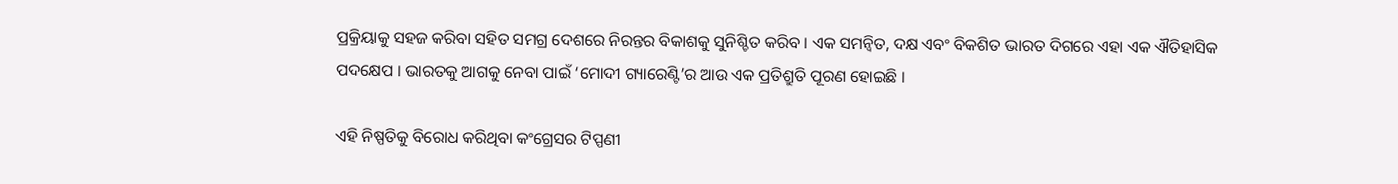ପ୍ରକ୍ରିୟାକୁ ସହଜ କରିବା ସହିତ ସମଗ୍ର ଦେଶରେ ନିରନ୍ତର ବିକାଶକୁ ସୁନିଶ୍ଚିତ କରିବ । ଏକ ସମନ୍ୱିତ, ଦକ୍ଷ ଏବଂ ବିକଶିତ ଭାରତ ଦିଗରେ ଏହା ଏକ ଐତିହାସିକ ପଦକ୍ଷେପ । ଭାରତକୁ ଆଗକୁ ନେବା ପାଇଁ ‘ମୋଦୀ ଗ୍ୟାରେଣ୍ଟି’ର ଆଉ ଏକ ପ୍ରତିଶ୍ରୁତି ପୂରଣ ହୋଇଛି ।

ଏହି ନିଷ୍ପତିକୁ ବିରୋଧ କରିଥିବା କଂଗ୍ରେସର ଟିପ୍ପଣୀ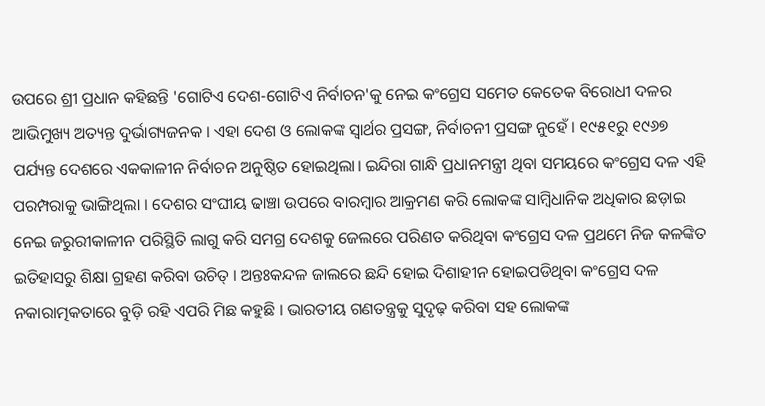ଉପରେ ଶ୍ରୀ ପ୍ରଧାନ କହିଛନ୍ତି 'ଗୋଟିଏ ଦେଶ-ଗୋଟିଏ ନିର୍ବାଚନ'କୁ ନେଇ କଂଗ୍ରେସ ସମେତ କେତେକ ବିରୋଧୀ ଦଳର ଆଭିମୁଖ୍ୟ ଅତ୍ୟନ୍ତ ଦୁର୍ଭାଗ୍ୟଜନକ । ଏହା ଦେଶ ଓ ଲୋକଙ୍କ ସ୍ୱାର୍ଥର ପ୍ରସଙ୍ଗ, ନିର୍ବାଚନୀ ପ୍ରସଙ୍ଗ ନୁହେଁ । ୧୯୫୧ରୁ ୧୯୬୭ ପର୍ଯ୍ୟନ୍ତ ଦେଶରେ ଏକକାଳୀନ ନିର୍ବାଚନ ଅନୁଷ୍ଠିତ ହୋଇଥିଲା। ଇନ୍ଦିରା ଗାନ୍ଧି ପ୍ରଧାନମନ୍ତ୍ରୀ ଥିବା ସମୟରେ କଂଗ୍ରେସ ଦଳ ଏହି ପରମ୍ପରାକୁ ଭାଙ୍ଗିଥିଲା । ଦେଶର ସଂଘୀୟ ଢାଞ୍ଚା ଉପରେ ବାରମ୍ବାର ଆକ୍ରମଣ କରି ଲୋକଙ୍କ ସାମ୍ବିଧାନିକ ଅଧିକାର ଛଡ଼ାଇ ନେଇ ଜରୁରୀକାଳୀନ ପରିସ୍ଥିତି ଲାଗୁ କରି ସମଗ୍ର ଦେଶକୁ ଜେଲରେ ପରିଣତ କରିଥିବା କଂଗ୍ରେସ ଦଳ ପ୍ରଥମେ ନିଜ କଳଙ୍କିତ ଇତିହାସରୁ ଶିକ୍ଷା ଗ୍ରହଣ କରିବା ଉଚିତ୍ । ଅନ୍ତଃକନ୍ଦଳ ଜାଲରେ ଛନ୍ଦି ହୋଇ ଦିଶାହୀନ ହୋଇପଡିଥିବା କଂଗ୍ରେସ ଦଳ ନକାରାତ୍ମକତାରେ ବୁଡ଼ି ରହି ଏପରି ମିଛ କହୁଛି । ଭାରତୀୟ ଗଣତନ୍ତ୍ରକୁ ସୁଦୃଢ଼ କରିବା ସହ ଲୋକଙ୍କ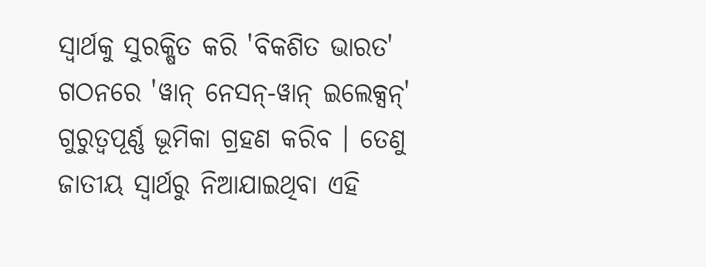ସ୍ୱାର୍ଥକୁ ସୁରକ୍ଷିତ କରି 'ବିକଶିତ ଭାରତ' ଗଠନରେ 'ୱାନ୍ ନେସନ୍-ୱାନ୍ ଇଲେକ୍ସନ୍' ଗୁରୁତ୍ୱପୂର୍ଣ୍ଣ ଭୂମିକା ଗ୍ରହଣ କରିବ । ତେଣୁ ଜାତୀୟ ସ୍ୱାର୍ଥରୁ ନିଆଯାଇଥିବା ଏହି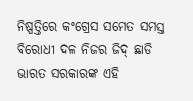ନିଷ୍ପତ୍ତିରେ କଂଗ୍ରେସ ସମେତ ସମସ୍ତ ବିରୋଧୀ ଦଳ ନିଜର ଜିଦ୍ ଛାଡି ଭାରତ ସରକାରଙ୍କ ଏହି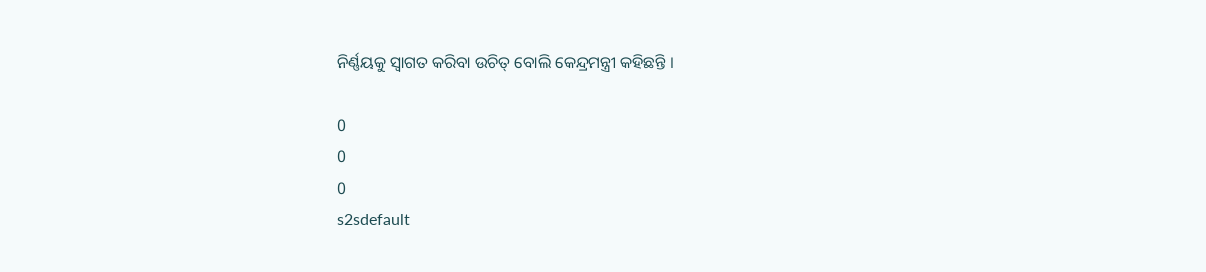ନିର୍ଣ୍ଣୟକୁ ସ୍ୱାଗତ କରିବା ଉଚିତ୍ ବୋଲି କେନ୍ଦ୍ରମନ୍ତ୍ରୀ କହିଛନ୍ତି ।

0
0
0
s2sdefault